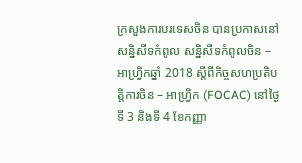ក្រសួងការបរទេសចិន បានប្រកាសនៅសន្និសីទកំពូល សន្និសីទកំពូលចិន – អាហ្វ្រិកឆ្នាំ 2018 ស្តីពីកិច្ចសហប្រតិបត្តិការចិន – អាហ្វ្រិក (FOCAC) នៅថ្ងៃទី 3 និងទី 4 ខែកញ្ញា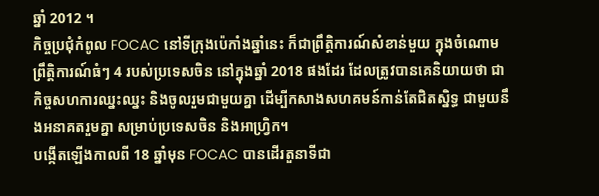ឆ្នាំ 2012 ។
កិច្ចប្រជុំកំពូល FOCAC នៅទីក្រុងប៉េកាំងឆ្នាំនេះ ក៏ជាព្រឹត្តិការណ៍សំខាន់មួយ ក្នុងចំណោមព្រឹត្តិការណ៍ធំៗ 4 របស់ប្រទេសចិន នៅក្នុងឆ្នាំ 2018 ផងដែរ ដែលត្រូវបានគេនិយាយថា ជាកិច្ចសហការឈ្នះឈ្នះ និងចូលរួមជាមួយគ្នា ដើម្បីកសាងសហគមន៍កាន់តែជិតស្និទ្ធ ជាមួយនឹងអនាគតរួមគ្នា សម្រាប់ប្រទេសចិន និងអាហ្វ្រិក។
បង្កើតឡើងកាលពី 18 ឆ្នាំមុន FOCAC បានដើរតួនាទីជា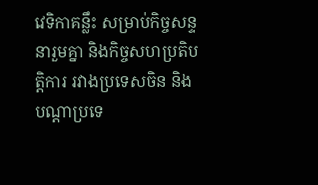វេទិកាគន្លឹះ សម្រាប់កិច្ចសន្ទនារួមគ្នា និងកិច្ចសហប្រតិបត្តិការ រវាងប្រទេសចិន និងបណ្តាប្រទេ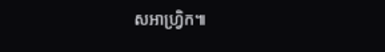សអាហ្វ្រិក៕